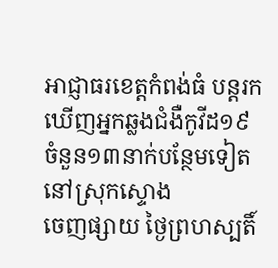អាជ្ញាធរខេត្តកំពង់ធំ បន្តរកឃើញអ្នកឆ្លងជំងឺកូវីដ១៩ ចំនួន១៣នាក់បន្ថែមទៀត នៅស្រុកស្ទោង
ចេញផ្សាយ ថ្ងៃព្រហស្បតិ៍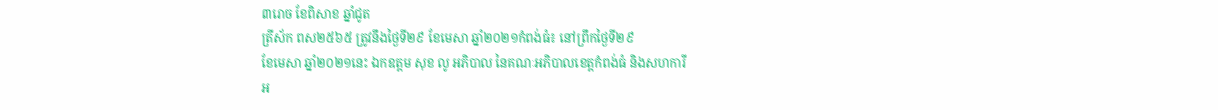៣រោច ខែពិសាខ ឆ្នាំជូត
ត្រីស័ក ពស២៥៦៥ ត្រូវនឹងថ្ងៃទី២៩ ខែមេសា ឆ្នាំ២០២១កំពង់ធំ៖ នៅព្រឹកថ្ងៃទី២៩
ខែមេសា ឆ្នាំ២០២១នេះ ឯកឧត្តម សុខ លូ អភិបាល នៃគណៈអភិបាលខេត្តកំពង់ធំ និងសហការី
អ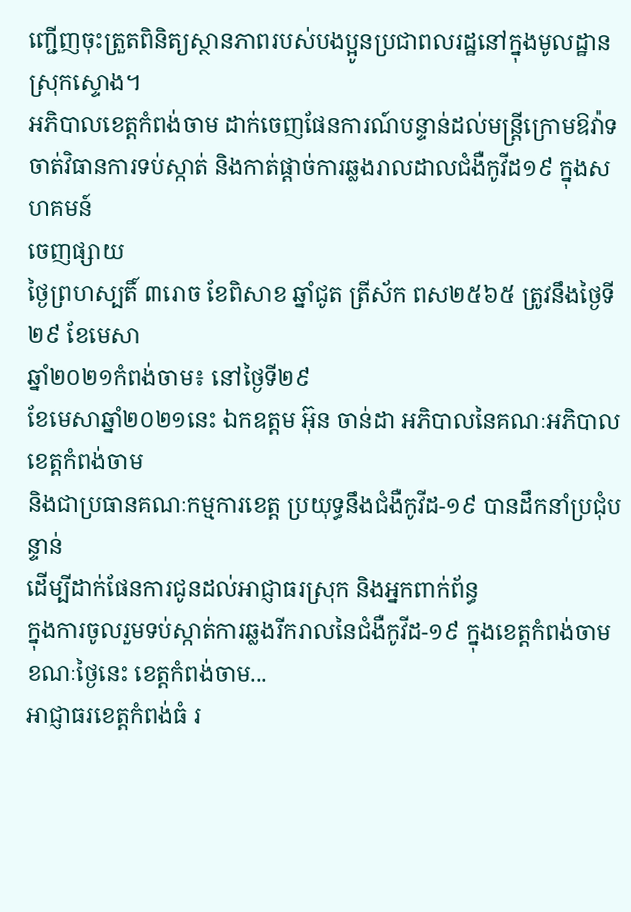ញ្ជើញចុះត្រួតពិនិត្យស្ថានភាពរបស់បងប្អូនប្រជាពលរដ្ឋនៅក្នុងមូលដ្ឋានស្រុកស្ទោង។
អភិបាលខេត្តកំពង់ចាម ដាក់ចេញផែនការណ៍បន្ទាន់ដល់មន្រ្តីក្រោមឱវ៉ាទ ចាត់វិធានការទប់ស្កាត់ និងកាត់ផ្តាច់ការឆ្លងរាលដាលជំងឺកូវីដ១៩ ក្នុងសហគមន៍
ចេញផ្សាយ
ថ្ងៃព្រហស្បតិ៍ ៣រោច ខែពិសាខ ឆ្នាំជូត ត្រីស័ក ពស២៥៦៥ ត្រូវនឹងថ្ងៃទី២៩ ខែមេសា
ឆ្នាំ២០២១កំពង់ចាម៖ នៅថ្ងៃទី២៩
ខែមេសាឆ្នាំ២០២១នេះ ឯកឧត្តម អ៊ុន ចាន់ដា អភិបាលនៃគណៈអភិបាលខេត្តកំពង់ចាម
និងជាប្រធានគណៈកម្មការខេត្ត ប្រយុទ្ធនឹងជំងឺកូវីដ-១៩ បានដឹកនាំប្រជុំបន្ទាន់
ដើម្បីដាក់ផែនការជូនដល់អាជ្ញាធរស្រុក និងអ្នកពាក់ព័ន្ធ
ក្នុងការចូលរួមទប់ស្កាត់ការឆ្លងរីករាលនៃជំងឺកូវីដ-១៩ ក្នុងខេត្តកំពង់ចាម
ខណៈថ្ងៃនេះ ខេត្តកំពង់ចាម...
អាជ្ញាធរខេត្តកំពង់ធំ រ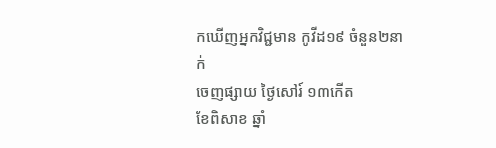កឃើញអ្នកវិជ្ជមាន កូវីដ១៩ ចំនួន២នាក់
ចេញផ្សាយ ថ្ងៃសៅរ៍ ១៣កើត
ខែពិសាខ ឆ្នាំ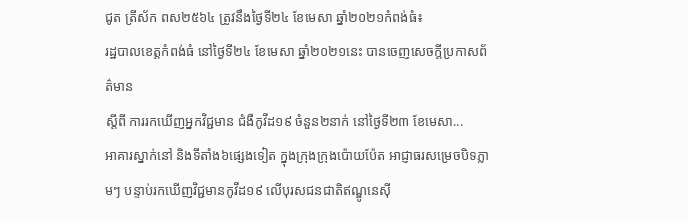ជូត ត្រីស័ក ពស២៥៦៤ ត្រូវនឹងថ្ងៃទី២៤ ខែមេសា ឆ្នាំ២០២១កំពង់ធំ៖
រដ្ឋបាលខេត្តកំពង់ធំ នៅថ្ងៃទី២៤ ខែមេសា ឆ្នាំ២០២១នេះ បានចេញសេចក្តីប្រកាសព័ត៌មាន
ស្តីពី ការរកឃើញអ្នកវិជ្ជមាន ជំងឺកូវីដ១៩ ចំនួន២នាក់ នៅថ្ងៃទី២៣ ខែមេសា...
អាគារស្នាក់នៅ និងទីតាំង៦ផ្សេងទៀត ក្នុងក្រុងក្រុងប៉ោយប៉ែត អាជ្ញាធរសម្រេចបិទភ្លាមៗ បន្ទាប់រកឃើញវិជ្ជមានកូវីដ១៩ លើបុរសជនជាតិឥណ្ឌូនេស៊ី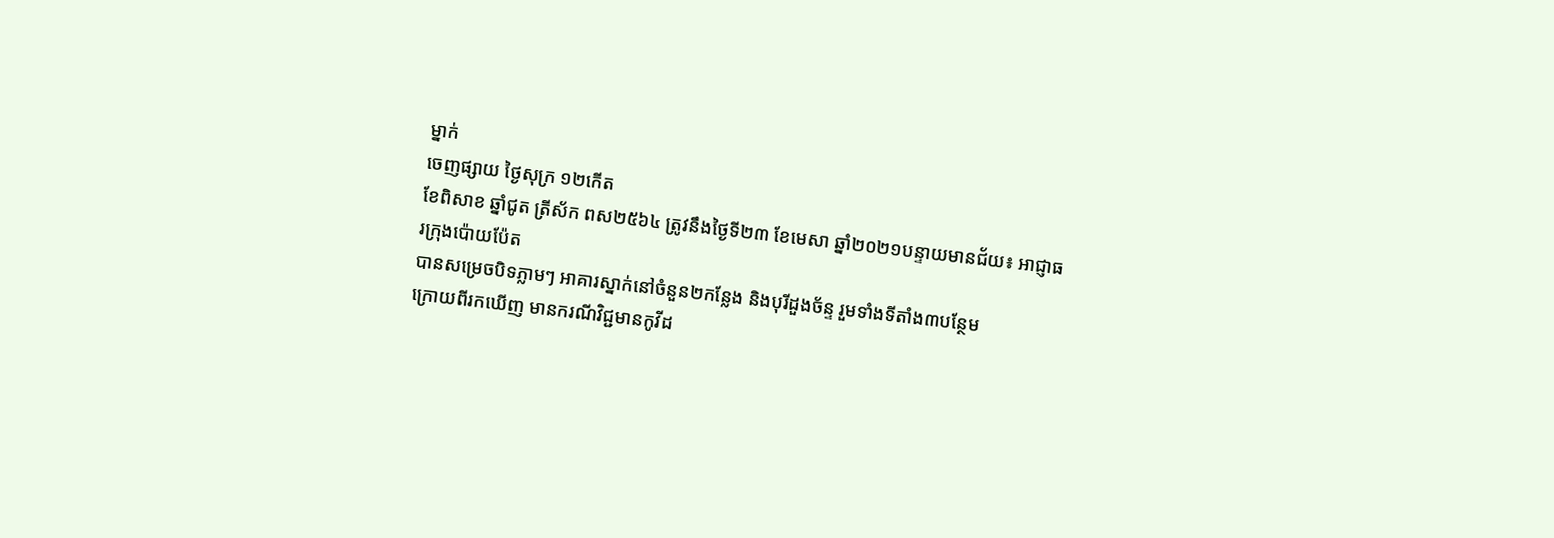ម្នាក់
ចេញផ្សាយ ថ្ងៃសុក្រ ១២កើត
ខែពិសាខ ឆ្នាំជូត ត្រីស័ក ពស២៥៦៤ ត្រូវនឹងថ្ងៃទី២៣ ខែមេសា ឆ្នាំ២០២១បន្ទាយមានជ័យ៖ អាជ្ញាធរក្រុងប៉ោយប៉ែត
បានសម្រេចបិទភ្លាមៗ អាគារស្នាក់នៅចំនួន២កន្លែង និងបុរីដួងច័ន្ទ រួមទាំងទីតាំង៣បន្ថែម
ក្រោយពីរកឃើញ មានករណីវិជ្ជមានកូវីដ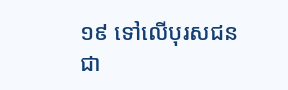១៩ ទៅលើបុរសជនជា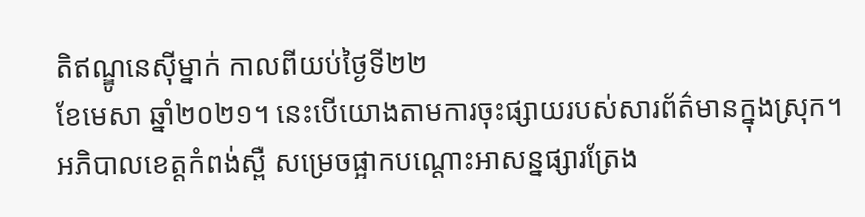តិឥណ្ឌូនេស៊ីម្នាក់ កាលពីយប់ថ្ងៃទី២២
ខែមេសា ឆ្នាំ២០២១។ នេះបើយោងតាមការចុះផ្សាយរបស់សារព័ត៌មានក្នុងស្រុក។
អភិបាលខេត្តកំពង់ស្ពឺ សម្រេចផ្អាកបណ្តោះអាសន្នផ្សារត្រែង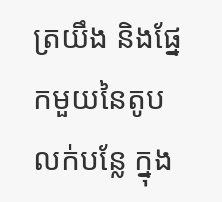ត្រយឹង និងផ្នែកមួយនៃតូបលក់បន្លែ ក្នុង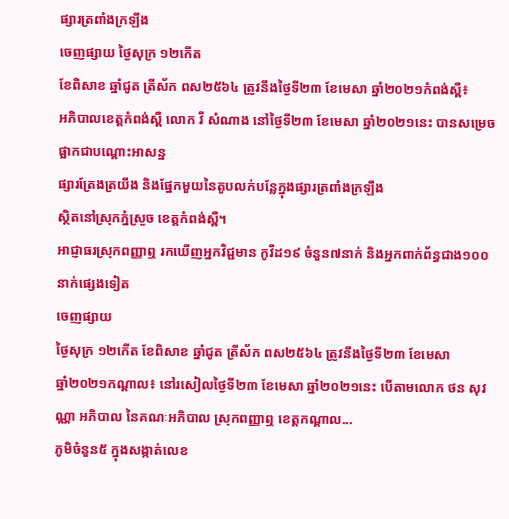ផ្សារត្រពាំងក្រឡឹង
ចេញផ្សាយ ថ្ងៃសុក្រ ១២កើត
ខែពិសាខ ឆ្នាំជូត ត្រីស័ក ពស២៥៦៤ ត្រូវនឹងថ្ងៃទី២៣ ខែមេសា ឆ្នាំ២០២១កំពង់ស្ពឺ៖
អភិបាលខេត្តកំពង់ស្ពឺ លោក វី សំណាង នៅថ្ងៃទី២៣ ខែមេសា ឆ្នាំ២០២១នេះ បានសម្រេចផ្អាកជាបណ្តោះអាសន្ន
ផ្សារត្រែងត្រយឹង និងផ្នែកមួយនៃតូបលក់បន្លែក្នុងផ្សារត្រពាំងក្រឡឹង
ស្ថិតនៅស្រុកភ្នំស្រួច ខេត្តកំពង់ស្ពឺ។
អាជ្ញាធរស្រុកពញ្ញាឮ រកឃើញអ្នកវិជ្ជមាន កូវីដ១៩ ចំនួន៧នាក់ និងអ្នកពាក់ព័ន្ធជាង១០០នាក់ផ្សេងទៀត
ចេញផ្សាយ
ថ្ងៃសុក្រ ១២កើត ខែពិសាខ ឆ្នាំជូត ត្រីស័ក ពស២៥៦៤ ត្រូវនឹងថ្ងៃទី២៣ ខែមេសា
ឆ្នាំ២០២១កណ្តាល៖ នៅរសៀលថ្ងៃទី២៣ ខែមេសា ឆ្នាំ២០២១នេះ បើតាមលោក ថន សុវណ្ណា អភិបាល នៃគណៈអភិបាល ស្រុកពញ្ញាឮ ខេត្តកណ្តាល...
ភូមិចំនួន៥ ក្នុងសង្កាត់លេខ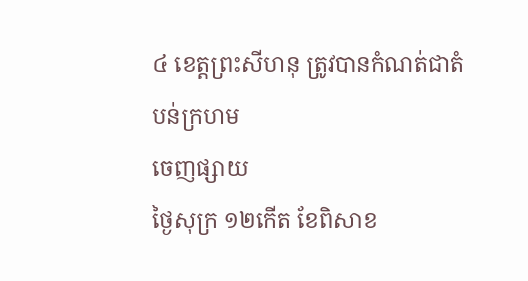៤ ខេត្តព្រះសីហនុ ត្រូវបានកំណត់ជាតំបន់ក្រហម
ចេញផ្សាយ
ថ្ងៃសុក្រ ១២កើត ខែពិសាខ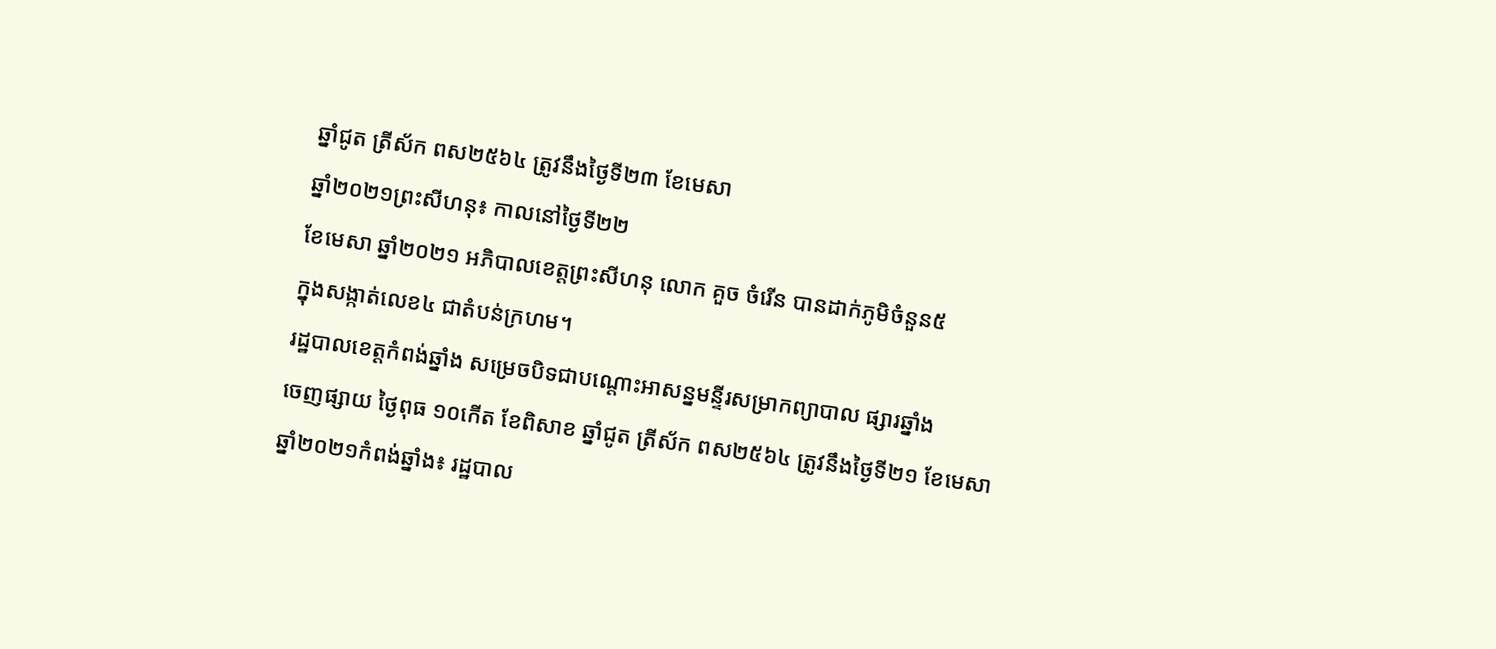ឆ្នាំជូត ត្រីស័ក ពស២៥៦៤ ត្រូវនឹងថ្ងៃទី២៣ ខែមេសា
ឆ្នាំ២០២១ព្រះសីហនុ៖ កាលនៅថ្ងៃទី២២
ខែមេសា ឆ្នាំ២០២១ អភិបាលខេត្តព្រះសីហនុ លោក គួច ចំរើន បានដាក់ភូមិចំនួន៥
ក្នុងសង្កាត់លេខ៤ ជាតំបន់ក្រហម។
រដ្ឋបាលខេត្តកំពង់ឆ្នាំង សម្រេចបិទជាបណ្តោះអាសន្នមន្ទីរសម្រាកព្យាបាល ផ្សារឆ្នាំង
ចេញផ្សាយ ថ្ងៃពុធ ១០កើត ខែពិសាខ ឆ្នាំជូត ត្រីស័ក ពស២៥៦៤ ត្រូវនឹងថ្ងៃទី២១ ខែមេសា ឆ្នាំ២០២១កំពង់ឆ្នាំង៖ រដ្ឋបាល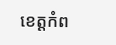ខេត្តកំព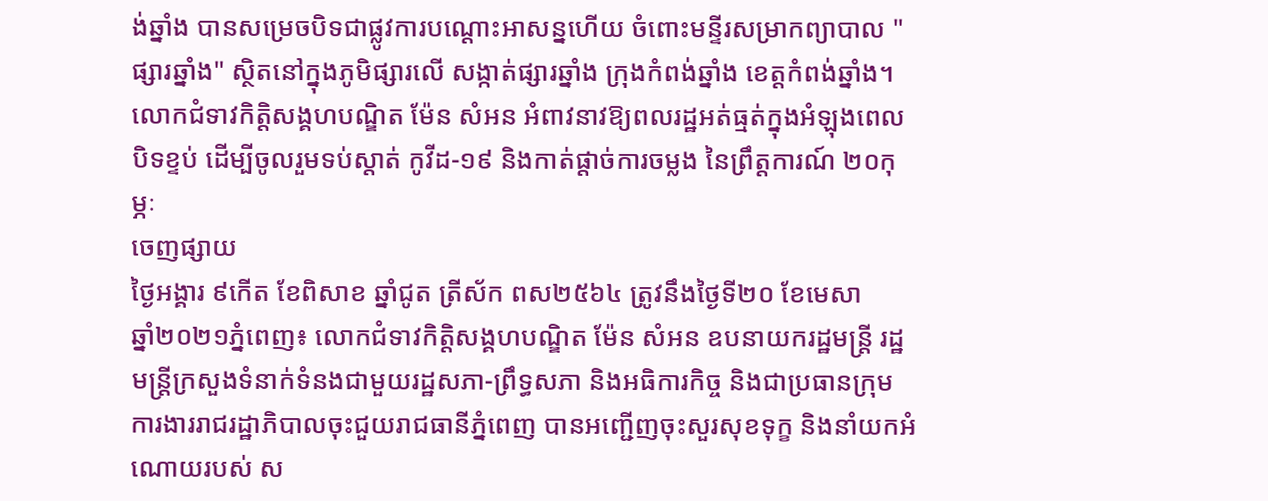ង់ឆ្នាំង បានសម្រេចបិទជាផ្លូវការបណ្ដោះអាសន្នហើយ ចំពោះមន្ទីរសម្រាកព្យាបាល "ផ្សារឆ្នាំង" ស្ថិតនៅក្នុងភូមិផ្សារលើ សង្កាត់ផ្សារឆ្នាំង ក្រុងកំពង់ឆ្នាំង ខេត្តកំពង់ឆ្នាំង។
លោកជំទាវកិត្តិសង្គហបណ្ឌិត ម៉ែន សំអន អំពាវនាវឱ្យពលរដ្ឋអត់ធ្មត់ក្នុងអំឡុងពេលបិទខ្ទប់ ដើម្បីចូលរួមទប់ស្តាត់ កូវីដ-១៩ និងកាត់ផ្តាច់ការចម្លង នៃព្រឹត្តការណ៍ ២០កុម្ភៈ
ចេញផ្សាយ
ថ្ងៃអង្គារ ៩កើត ខែពិសាខ ឆ្នាំជូត ត្រីស័ក ពស២៥៦៤ ត្រូវនឹងថ្ងៃទី២០ ខែមេសា
ឆ្នាំ២០២១ភ្នំពេញ៖ លោកជំទាវកិត្តិសង្គហបណ្ឌិត ម៉ែន សំអន ឧបនាយករដ្ឋមន្រ្តី រដ្ឋមន្រ្តីក្រសួងទំនាក់ទំនងជាមួយរដ្ឋសភា-ព្រឹទ្ធសភា និងអធិការកិច្ច និងជាប្រធានក្រុមការងាររាជរដ្ឋាភិបាលចុះជួយរាជធានីភ្នំពេញ បានអញ្ជើញចុះសួរសុខទុក្ខ និងនាំយកអំណោយរបស់ ស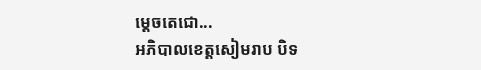ម្ដេចតេជោ...
អភិបាលខេត្តសៀមរាប បិទ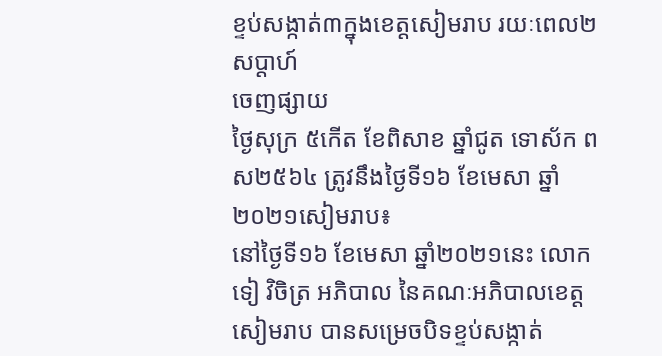ខ្ទប់សង្កាត់៣ក្នុងខេត្តសៀមរាប រយៈពេល២សប្តាហ៍
ចេញផ្សាយ
ថ្ងៃសុក្រ ៥កើត ខែពិសាខ ឆ្នាំជូត ទោស័ក ពស២៥៦៤ ត្រូវនឹងថ្ងៃទី១៦ ខែមេសា ឆ្នាំ២០២១សៀមរាប៖
នៅថ្ងៃទី១៦ ខែមេសា ឆ្នាំ២០២១នេះ លោក ទៀ វិចិត្រ អភិបាល នៃគណៈអភិបាលខេត្តសៀមរាប បានសម្រេចបិទខ្ទប់សង្កាត់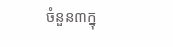ចំនួន៣ក្នុ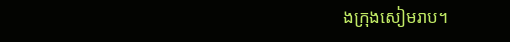ងក្រុងសៀមរាប។